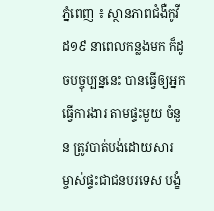ភ្នំពេញ ៖ ស្ថានភាពជំងឺកូវីដ១៩ នាពេលកន្លងមក ក៏ដូចបច្ចុប្បន្ននេះ បានធ្វើឲ្យអ្នកធ្វើការងារ តាមផ្ទះមួយ ចំនួន ត្រូវបាត់បង់ដោយសារ ម្ចាស់ផ្ទះជាជនបរទេស បង្ខំ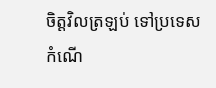ចិត្តវិលត្រឡប់ ទៅប្រទេស កំណើ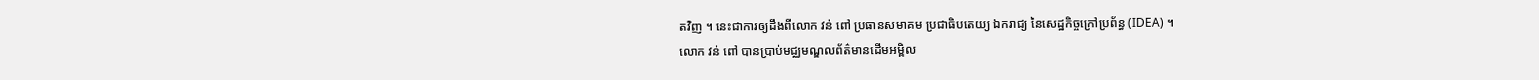តវិញ ។ នេះជាការឲ្យដឹងពីលោក វន់ ពៅ ប្រធានសមាគម ប្រជាធិបតេយ្យ ឯករាជ្យ នៃសេដ្ឋកិច្ចក្រៅប្រព័ន្ធ (IDEA) ។
លោក វន់ ពៅ បានប្រាប់មជ្ឈមណ្ឌលព័ត៌មានដើមអម្ពិល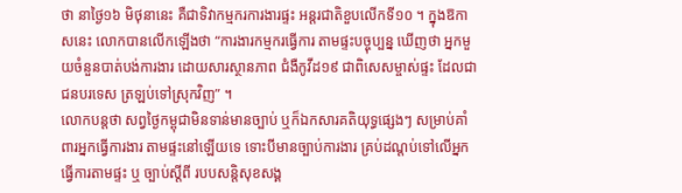ថា នាថ្ងៃ១៦ មិថុនានេះ គឺជាទិវាកម្មករការងារផ្ទះ អន្តរជាតិខួបលើកទី១០ ។ ក្នុងឱកាសនេះ លោកបានលើកឡើងថា “ការងារកម្មករធ្វើការ តាមផ្ទះបច្ចុប្បន្ន ឃើញថា អ្នកមួយចំនួនបាត់បង់ការងារ ដោយសារស្ថានភាព ជំងឺកូវីដ១៩ ជាពិសេសម្ចាស់ផ្ទះ ដែលជាជនបរទេស ត្រឡប់ទៅស្រុកវិញ” ។
លោកបន្តថា សព្វថ្ងៃកម្ពុជាមិនទាន់មានច្បាប់ ឬក៏ឯកសារគតិយុទ្ធផ្សេងៗ សម្រាប់គាំពារអ្នកធ្វើការងារ តាមផ្ទះនៅឡើយទេ ទោះបីមានច្បាប់ការងារ គ្រប់ដណ្តប់ទៅលើអ្នកធ្វើការតាមផ្ទះ ឬ ច្បាប់ស្តីពី របបសន្តិសុខសង្គ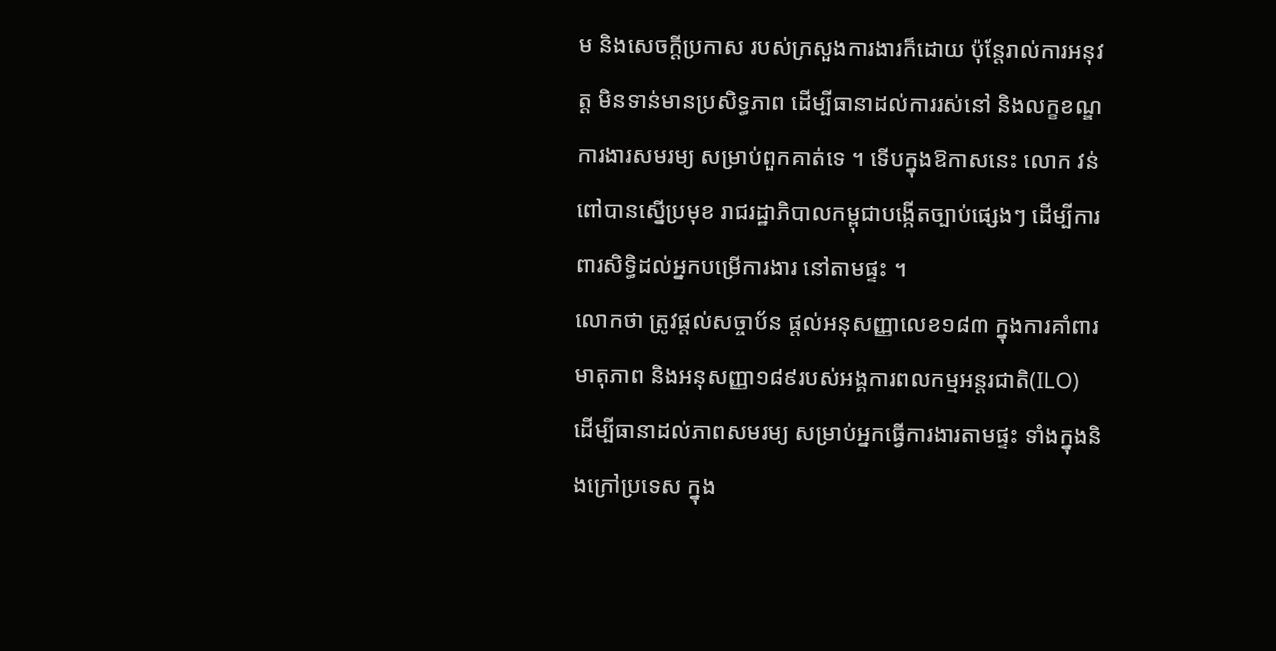ម និងសេចក្តីប្រកាស របស់ក្រសួងការងារក៏ដោយ ប៉ុន្តែរាល់ការអនុវត្ត មិនទាន់មានប្រសិទ្ធភាព ដើម្បីធានាដល់ការរស់នៅ និងលក្ខខណ្ឌការងារសមរម្យ សម្រាប់ពួកគាត់ទេ ។ ទើបក្នុងឱកាសនេះ លោក វន់ ពៅបានស្នើប្រមុខ រាជរដ្ឋាភិបាលកម្ពុជាបង្កើតច្បាប់ផ្សេងៗ ដើម្បីការពារសិទ្ធិដល់អ្នកបម្រើការងារ នៅតាមផ្ទះ ។
លោកថា ត្រូវផ្តល់សច្ចាប័ន ផ្តល់អនុសញ្ញាលេខ១៨៣ ក្នុងការគាំពារមាតុភាព និងអនុសញ្ញា១៨៩របស់អង្គការពលកម្មអន្តរជាតិ(ILO) ដើម្បីធានាដល់ភាពសមរម្យ សម្រាប់អ្នកធ្វើការងារតាមផ្ទះ ទាំងក្នុងនិងក្រៅប្រទេស ក្នុង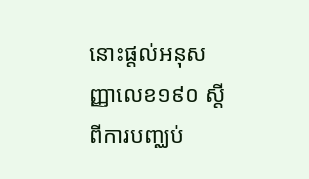នោះផ្តល់អនុសញ្ញាលេខ១៩០ ស្តីពីការបញ្ឈប់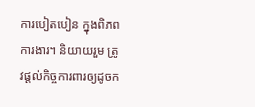ការបៀតបៀន ក្នុងពិភពការងារ។ និយាយរួម ត្រូវផ្តល់កិច្ចការពារឲ្យដូចក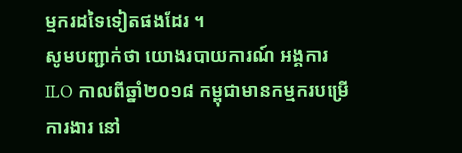ម្មករដទៃទៀតផងដែរ ។
សូមបញ្ជាក់ថា យោងរបាយការណ៍ អង្គការ ILO កាលពីឆ្នាំ២០១៨ កម្ពុជាមានកម្មករបម្រើការងារ នៅ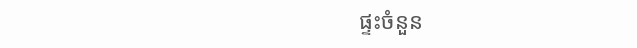ផ្ទះចំនួន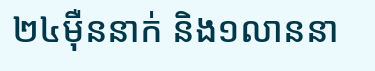២៤ម៉ឺននាក់ និង១លាននា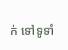ក់ ទៅទូទាំ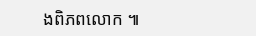ងពិភពលោក ៕